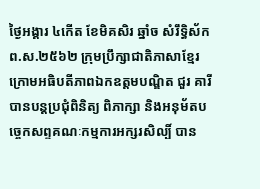ថ្ងៃអង្គារ ៤កើត ខែមិគសិរ ឆ្នាំច សំរឹទ្ធិស័ក ព.ស.២៥៦២ ក្រុមប្រឹក្សាជាតិភាសាខ្មែរ ក្រោមអធិបតីភាពឯកឧត្តមបណ្ឌិត ជួរ គារី បានបន្តប្រជុំពិនិត្យ ពិភាក្សា និងអនុម័តបច្ចេកសព្ទគណៈកម្មការអក្សរសិល្បិ៍ បាន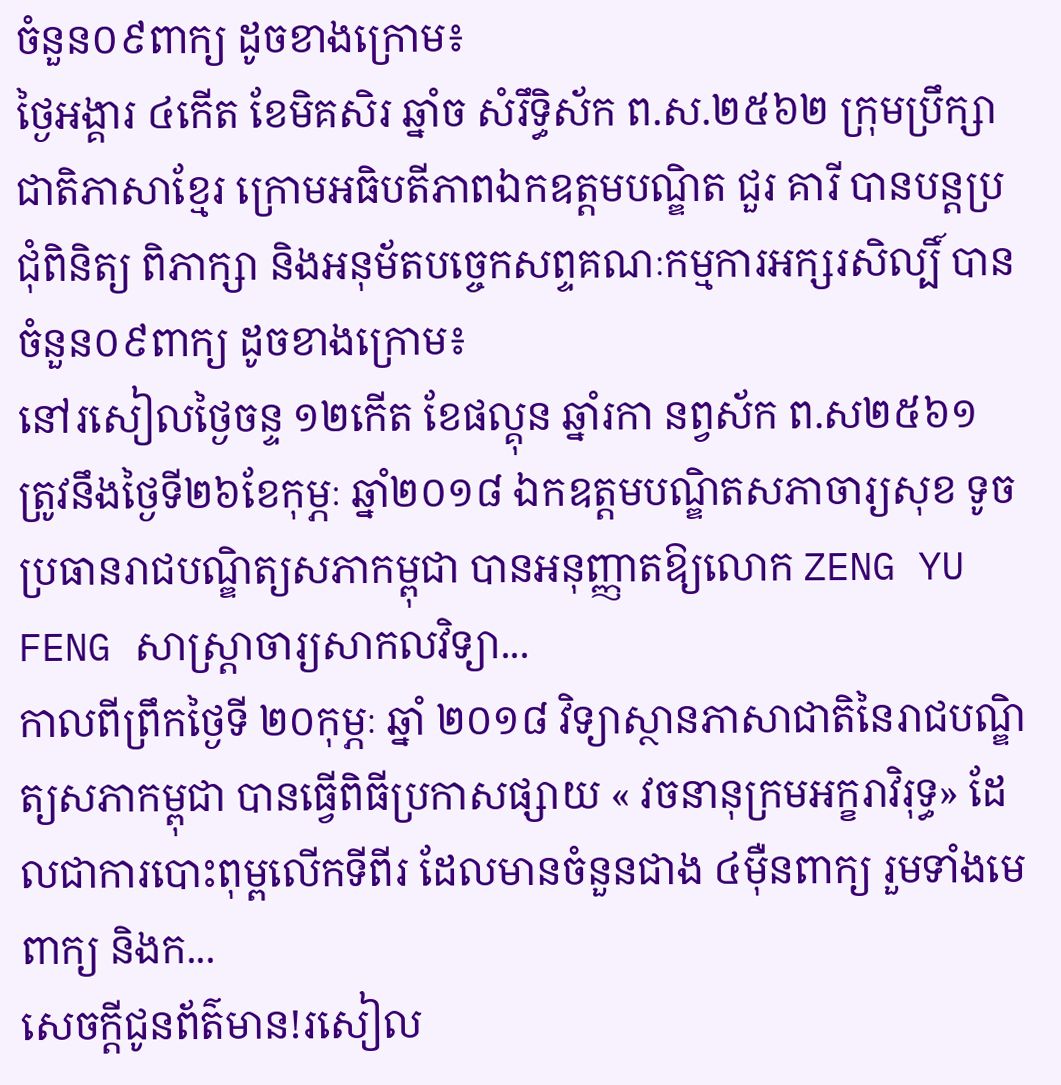ចំនួន០៩ពាក្យ ដូចខាងក្រោម៖
ថ្ងៃអង្គារ ៤កើត ខែមិគសិរ ឆ្នាំច សំរឹទ្ធិស័ក ព.ស.២៥៦២ ក្រុមប្រឹក្សាជាតិភាសាខ្មែរ ក្រោមអធិបតីភាពឯកឧត្តមបណ្ឌិត ជួរ គារី បានបន្តប្រជុំពិនិត្យ ពិភាក្សា និងអនុម័តបច្ចេកសព្ទគណៈកម្មការអក្សរសិល្បិ៍ បានចំនួន០៩ពាក្យ ដូចខាងក្រោម៖
នៅរសៀលថ្ងៃចន្ទ ១២កើត ខែផល្គុន ឆ្នាំរកា នព្វស័ក ព.ស២៥៦១ ត្រូវនឹងថ្ងៃទី២៦ខែកុម្ភៈ ឆ្នាំ២០១៨ ឯកឧត្តមបណ្ឌិតសភាចារ្យសុខ ទូចប្រធានរាជបណ្ឌិត្យសភាកម្ពុជា បានអនុញ្ញាតឱ្យលោក ZENG YU FENG សាស្ត្រាចារ្យសាកលវិទ្យា...
កាលពីព្រឹកថ្ងៃទី ២០កុម្ភៈ ឆ្នាំ ២០១៨ វិទ្យាស្ថានភាសាជាតិនៃរាជបណ្ឌិត្យសភាកម្ពុជា បានធ្វើពិធីប្រកាសផ្សាយ « វចនានុក្រមអក្ខរាវិរុទ្ធ» ដែលជាការបោះពុម្ពលើកទីពីរ ដែលមានចំនួនជាង ៤ម៉ឺនពាក្យ រួមទាំងមេពាក្យ និងក...
សេចក្តីជូនព័ត៌មាន!រសៀល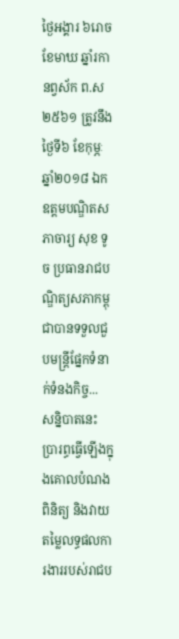ថ្ងៃអង្គារ ៦រោច ខែមាឃ ឆ្នាំរកា នព្វស័ក ព.ស ២៥៦១ ត្រូវនឹងថ្ងៃទី៦ ខែកុម្ភៈ ឆ្នាំ២០១៨ ឯកឧត្តមបណ្ឌិតសភាចារ្យ សុខ ទូច ប្រធានរាជបណ្ឌិត្យសភាកម្ពុជាបានទទួលជួបមន្ត្រីផ្នែកទំនាក់ទំនងកិច្ច...
សន្និបាតនេះ ប្រារព្ធធ្វើឡើងក្នុងគោលបំណងពិនិត្យ និងវាយតម្លៃលទ្ធផលការងាររបស់រាជប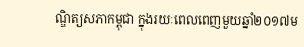ណ្ឌិត្យសភាកម្ពុជា ក្នុងរយៈពេលពេញមួយឆ្នាំ២០១៧ម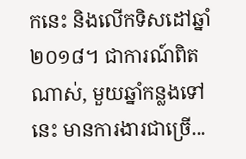កនេះ និងលើកទិសដៅឆ្នាំ២០១៨។ ជាការណ៍ពិតណាស់, មួយឆ្នាំកន្លងទៅនេះ មានការងារជាច្រើ...